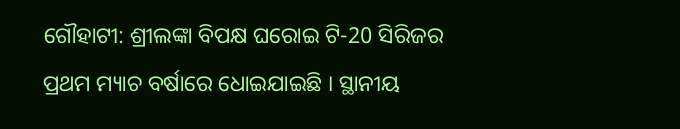ଗୌହାଟୀ: ଶ୍ରୀଲଙ୍କା ବିପକ୍ଷ ଘରୋଇ ଟି-20 ସିରିଜର ପ୍ରଥମ ମ୍ୟାଚ ବର୍ଷାରେ ଧୋଇଯାଇଛି । ସ୍ଥାନୀୟ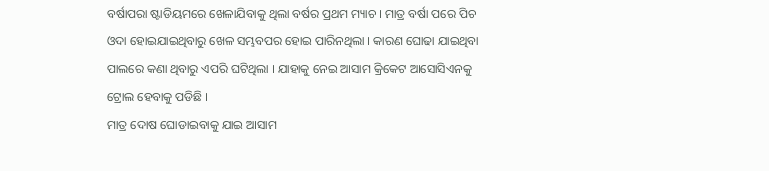ବର୍ଷାପରା ଷ୍ଟାଡିୟମରେ ଖେଳାଯିବାକୁ ଥିଲା ବର୍ଷର ପ୍ରଥମ ମ୍ୟାଚ । ମାତ୍ର ବର୍ଷା ପରେ ପିଚ ଓଦା ହୋଇଯାଇଥିବାରୁ ଖେଳ ସମ୍ଭବପର ହୋଇ ପାରିନଥିଲା । କାରଣ ଘୋଢା ଯାଇଥିବା ପାଲରେ କଣା ଥିବାରୁ ଏପରି ଘଟିଥିଲା । ଯାହାକୁ ନେଇ ଆସାମ କ୍ରିକେଟ ଆସୋସିଏନକୁ ଟ୍ରୋଲ ହେବାକୁ ପଡିଛି ।
ମାତ୍ର ଦୋଷ ଘୋଡାଇବାକୁ ଯାଇ ଆସାମ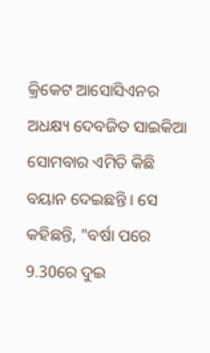କ୍ରିକେଟ ଆସୋସିଏନର ଅଧକ୍ଷ୍ୟ ଦେବଜିତ ସାଇକିଆ ସୋମବାର ଏମିତି କିଛି ବୟାନ ଦେଇଛନ୍ତି । ସେ କହିଛନ୍ତି, "ବର୍ଷା ପରେ 9.30ରେ ଦୁଇ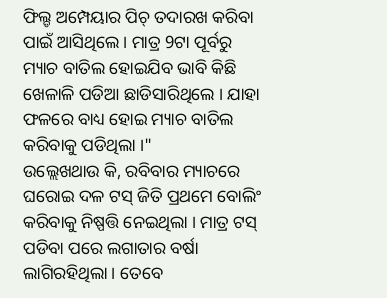ଫିଲ୍ଡ ଅମ୍ପେୟାର ପିଚ୍ ତଦାରଖ କରିବା ପାଇଁ ଆସିଥିଲେ । ମାତ୍ର 9ଟା ପୂର୍ବରୁ ମ୍ୟାଚ ବାତିଲ ହୋଇଯିବ ଭାବି କିଛି ଖେଳାଳି ପଡିଆ ଛାଡିସାରିଥିଲେ । ଯାହା ଫଳରେ ବାଧ୍ୟ ହୋଇ ମ୍ୟାଚ ବାତିଲ କରିବାକୁ ପଡିଥିଲା ।"
ଉଲ୍ଲେଖଥାଉ କି, ରବିବାର ମ୍ୟାଚରେ ଘରୋଇ ଦଳ ଟସ୍ ଜିତି ପ୍ରଥମେ ବୋଲିଂ କରିବାକୁ ନିଷ୍ପତ୍ତି ନେଇଥିଲା । ମାତ୍ର ଟସ୍ ପଡିବା ପରେ ଲଗାତାର ବର୍ଷା ଲାଗିରହିଥିଲା । ତେବେ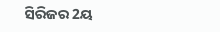ସିରିଜର 2ୟ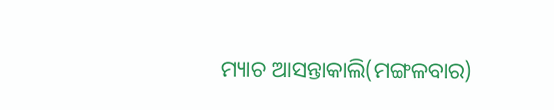ମ୍ୟାଚ ଆସନ୍ତାକାଲି(ମଙ୍ଗଳବାର)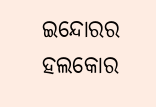ଇନ୍ଦୋରର ହଲକୋର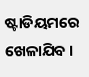ଷ୍ଟାଡିୟମରେ ଖେଳାଯିବ ।